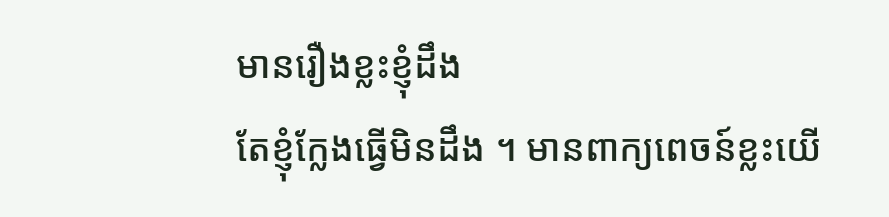មានរឿងខ្លះខ្ញុំដឹង
តែខ្ញុំក្លែងធ្វើមិនដឹង ។ មានពាក្យពេចន៍ខ្លះយើ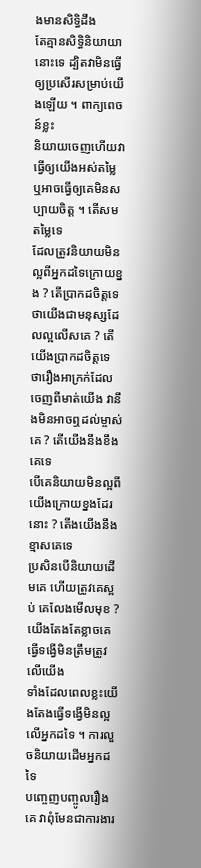ងមានសិទ្ធិដឹង
តែគ្មានសិទ្ធិនិយាយានោះទេ ដ្បិតវាមិនធ្វើឲ្យប្រសើរសម្រាប់យើងឡើយ ។ ពាក្យពេចន៍ខ្លះ
និយាយចេញហើយវាធ្វើឲ្យយើងអស់តម្លៃ ឬអាចធ្វើឲ្យគេមិនសប្បាយចិត្ត ។ តើសមតម្លៃទេ
ដែលត្រូវនិយាយមិនល្អពីអ្នកដទៃក្រោយខ្នង ? តើប្រាកដចិត្តទេ
ថាយើងជាមនុស្សដែលល្អលើសគេ ? តើយើងប្រាកដចិត្តទេ
ថារឿងអាក្រក់ដែលចេញពីមាត់យើង វានឹងមិនអាចឮដល់ម្ចាស់គេ ? តើយើងនឹងខឹងគេទេ
បើគេនិយាយមិនល្អពីយើងក្រោយខ្នងដែរនោះ ? តើងយើងនឹងខ្មាសគេទេ
ប្រសិនបើនិយាយដើមគេ ហើយត្រូវគេស្អប់ គេលែងមើលមុខ ? យើងតែងតែខ្លាចគេធ្វើទង្វើមិនត្រឹមត្រូវលើយើង
ទាំងដែលពេលខ្លះយើងតែងធ្វើទង្វើមិនល្អលើអ្នកដទៃ ។ ការលួចនិយាយដើមអ្នកដទៃ
បញ្ចេញបញ្ចូលរឿងគេ វាពុំមែនជាការងារ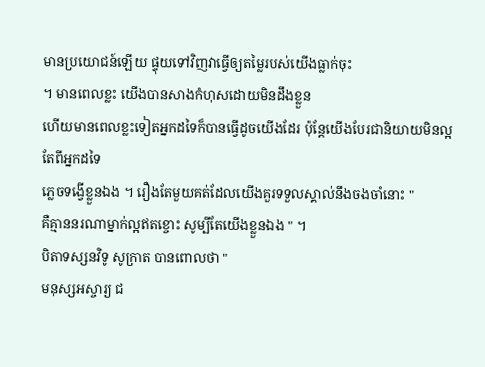មានប្រយោជន៍ឡើយ ផ្ទុយទៅវិញវាធ្វើឲ្យតម្លៃរបស់យើងធ្លាក់ចុះ
។ មានពេលខ្លះ យើងបានសាងកំហុសដោយមិនដឹងខ្លួន
ហើយមានពេលខ្លះទៀតអ្នកដទៃក៏បានធ្វើដូចយើងដែរ ប៉ុន្ដែយើងបែរជានិយាយមិនល្អតែពីអ្នកដទៃ
ភ្លេចទង្វើខ្លួនឯង ។ រឿងតែមួយគត់ដែលយើងគួរទទួលស្គាល់នឹងចងចាំនោះ "
គឺគ្មាននរណាម្នាក់ល្អឥតខ្ចោះ សូម្បីតែយើងខ្លួនឯង " ។
បិតាទស្សនវិទូ សូក្រាត បានពោលថា "
មនុស្សអស្ចារ្យ ជ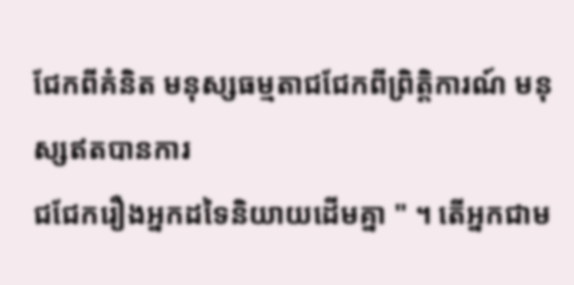ជែកពីគំនិត មនុស្សធម្មតាជជែកពីព្រិត្តិការណ៍ មនុស្សឥតបានការ
ជជែករឿងអ្នកដទៃនិយាយដើមគ្នា " ។ តើអ្នកជាម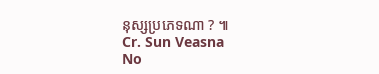នុស្សប្រភេទណា ? ៕
Cr. Sun Veasna
No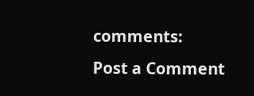comments:
Post a Comment